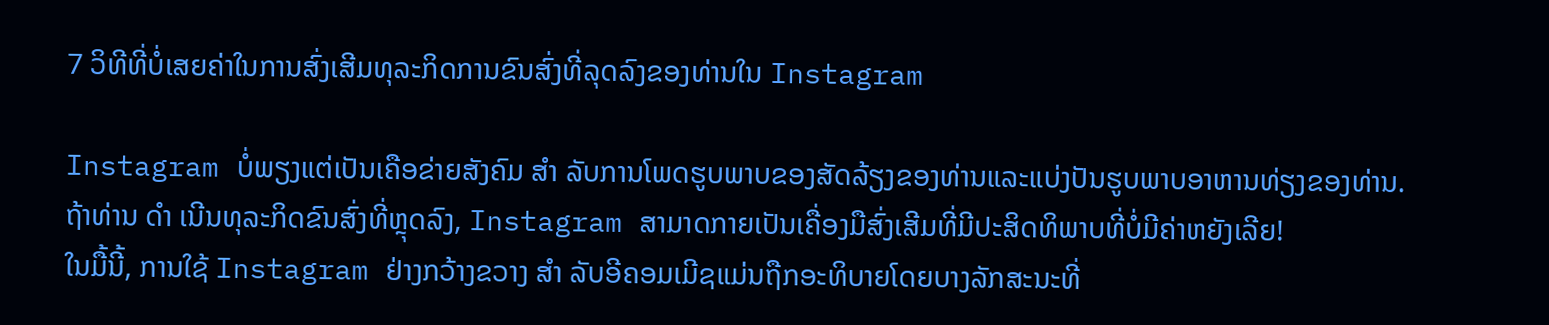7 ວິທີທີ່ບໍ່ເສຍຄ່າໃນການສົ່ງເສີມທຸລະກິດການຂົນສົ່ງທີ່ລຸດລົງຂອງທ່ານໃນ Instagram

Instagram ບໍ່ພຽງແຕ່ເປັນເຄືອຂ່າຍສັງຄົມ ສຳ ລັບການໂພດຮູບພາບຂອງສັດລ້ຽງຂອງທ່ານແລະແບ່ງປັນຮູບພາບອາຫານທ່ຽງຂອງທ່ານ.
ຖ້າທ່ານ ດຳ ເນີນທຸລະກິດຂົນສົ່ງທີ່ຫຼຸດລົງ, Instagram ສາມາດກາຍເປັນເຄື່ອງມືສົ່ງເສີມທີ່ມີປະສິດທິພາບທີ່ບໍ່ມີຄ່າຫຍັງເລີຍ!
ໃນມື້ນີ້, ການໃຊ້ Instagram ຢ່າງກວ້າງຂວາງ ສຳ ລັບອີຄອມເມີຊແມ່ນຖືກອະທິບາຍໂດຍບາງລັກສະນະທີ່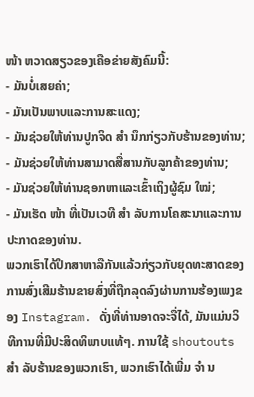ໜ້າ ຫວາດສຽວຂອງເຄືອຂ່າຍສັງຄົມນີ້:
- ມັນບໍ່ເສຍຄ່າ;
- ມັນເປັນພາບແລະການສະແດງ;
- ມັນຊ່ວຍໃຫ້ທ່ານປູກຈິດ ສຳ ນຶກກ່ຽວກັບຮ້ານຂອງທ່ານ;
- ມັນຊ່ວຍໃຫ້ທ່ານສາມາດສື່ສານກັບລູກຄ້າຂອງທ່ານ;
- ມັນຊ່ວຍໃຫ້ທ່ານຊອກຫາແລະເຂົ້າເຖິງຜູ້ຊົມ ໃໝ່;
- ມັນເຮັດ ໜ້າ ທີ່ເປັນເວທີ ສຳ ລັບການໂຄສະນາແລະການປະກາດຂອງທ່ານ.
ພວກເຮົາໄດ້ປຶກສາຫາລືກັນແລ້ວກ່ຽວກັບຍຸດທະສາດຂອງການສົ່ງເສີມຮ້ານຂາຍສົ່ງທີ່ຖືກລຸດລົງຜ່ານການຮ້ອງເພງຂອງ Instagram. ດັ່ງທີ່ທ່ານອາດຈະຈື່ໄດ້, ມັນແມ່ນວິທີການທີ່ມີປະສິດທິພາບແທ້ໆ. ການໃຊ້ shoutouts ສຳ ລັບຮ້ານຂອງພວກເຮົາ, ພວກເຮົາໄດ້ເພີ່ມ ຈຳ ນ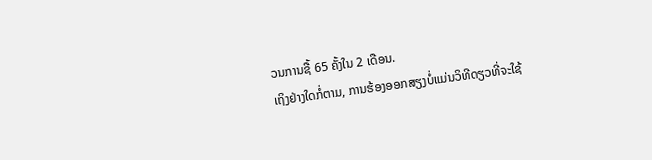ວນການຊື້ 65 ຄັ້ງໃນ 2 ເດືອນ.
ເຖິງຢ່າງໃດກໍ່ຕາມ, ການຮ້ອງອອກສຽງບໍ່ແມ່ນວິທີດຽວທີ່ຈະໃຊ້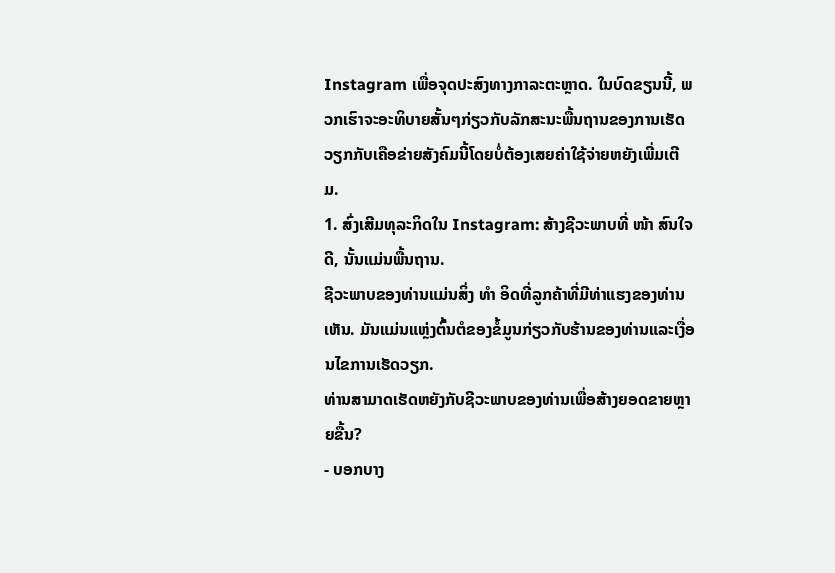Instagram ເພື່ອຈຸດປະສົງທາງກາລະຕະຫຼາດ. ໃນບົດຂຽນນີ້, ພວກເຮົາຈະອະທິບາຍສັ້ນໆກ່ຽວກັບລັກສະນະພື້ນຖານຂອງການເຮັດວຽກກັບເຄືອຂ່າຍສັງຄົມນີ້ໂດຍບໍ່ຕ້ອງເສຍຄ່າໃຊ້ຈ່າຍຫຍັງເພີ່ມເຕີມ.
1. ສົ່ງເສີມທຸລະກິດໃນ Instagram: ສ້າງຊີວະພາບທີ່ ໜ້າ ສົນໃຈ
ດີ, ນັ້ນແມ່ນພື້ນຖານ.
ຊີວະພາບຂອງທ່ານແມ່ນສິ່ງ ທຳ ອິດທີ່ລູກຄ້າທີ່ມີທ່າແຮງຂອງທ່ານເຫັນ. ມັນແມ່ນແຫຼ່ງຕົ້ນຕໍຂອງຂໍ້ມູນກ່ຽວກັບຮ້ານຂອງທ່ານແລະເງື່ອນໄຂການເຮັດວຽກ.
ທ່ານສາມາດເຮັດຫຍັງກັບຊີວະພາບຂອງທ່ານເພື່ອສ້າງຍອດຂາຍຫຼາຍຂື້ນ?
- ບອກບາງ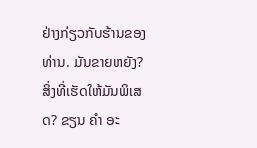ຢ່າງກ່ຽວກັບຮ້ານຂອງທ່ານ. ມັນຂາຍຫຍັງ? ສິ່ງທີ່ເຮັດໃຫ້ມັນພິເສດ? ຂຽນ ຄຳ ອະ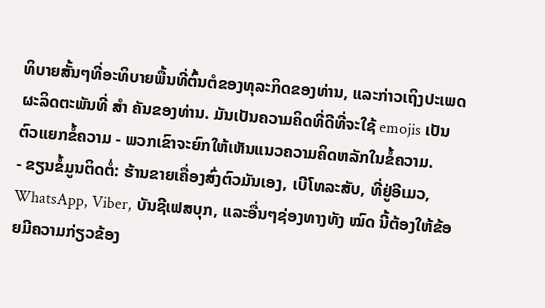ທິບາຍສັ້ນໆທີ່ອະທິບາຍພື້ນທີ່ຕົ້ນຕໍຂອງທຸລະກິດຂອງທ່ານ, ແລະກ່າວເຖິງປະເພດຜະລິດຕະພັນທີ່ ສຳ ຄັນຂອງທ່ານ. ມັນເປັນຄວາມຄິດທີ່ດີທີ່ຈະໃຊ້ emojis ເປັນຕົວແຍກຂໍ້ຄວາມ - ພວກເຂົາຈະຍົກໃຫ້ເຫັນແນວຄວາມຄິດຫລັກໃນຂໍ້ຄວາມ.
- ຂຽນຂໍ້ມູນຕິດຕໍ່: ຮ້ານຂາຍເຄື່ອງສົ່ງຕົວມັນເອງ, ເບີໂທລະສັບ, ທີ່ຢູ່ອີເມວ, WhatsApp, Viber, ບັນຊີເຟສບຸກ, ແລະອື່ນໆຊ່ອງທາງທັງ ໝົດ ນີ້ຕ້ອງໃຫ້ຂ້ອຍມີຄວາມກ່ຽວຂ້ອງ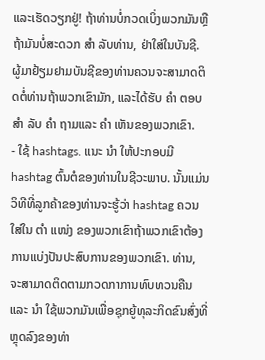ແລະເຮັດວຽກຢູ່! ຖ້າທ່ານບໍ່ກວດເບິ່ງພວກມັນຫຼືຖ້າມັນບໍ່ສະດວກ ສຳ ລັບທ່ານ, ຢ່າໃສ່ໃນບັນຊີ. ຜູ້ມາຢ້ຽມຢາມບັນຊີຂອງທ່ານຄວນຈະສາມາດຕິດຕໍ່ທ່ານຖ້າພວກເຂົາມັກ, ແລະໄດ້ຮັບ ຄຳ ຕອບ ສຳ ລັບ ຄຳ ຖາມແລະ ຄຳ ເຫັນຂອງພວກເຂົາ.
- ໃຊ້ hashtags. ແນະ ນຳ ໃຫ້ປະກອບມີ hashtag ຕົ້ນຕໍຂອງທ່ານໃນຊີວະພາບ. ນັ້ນແມ່ນວິທີທີ່ລູກຄ້າຂອງທ່ານຈະຮູ້ວ່າ hashtag ຄວນໃສ່ໃນ ຕຳ ແໜ່ງ ຂອງພວກເຂົາຖ້າພວກເຂົາຕ້ອງການແບ່ງປັນປະສົບການຂອງພວກເຂົາ. ທ່ານ, ຈະສາມາດຕິດຕາມກວດກາການທົບທວນຄືນແລະ ນຳ ໃຊ້ພວກມັນເພື່ອຊຸກຍູ້ທຸລະກິດຂົນສົ່ງທີ່ຫຼຸດລົງຂອງທ່າ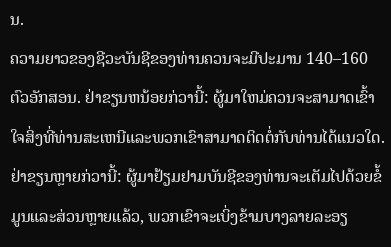ນ.
ຄວາມຍາວຂອງຊີວະບັນຊີຂອງທ່ານຄວນຈະມີປະມານ 140–160 ຕົວອັກສອນ. ຢ່າຂຽນຫນ້ອຍກ່ວານີ້: ຜູ້ມາໃຫມ່ຄວນຈະສາມາດເຂົ້າໃຈສິ່ງທີ່ທ່ານສະເຫນີແລະພວກເຂົາສາມາດຕິດຕໍ່ກັບທ່ານໄດ້ແນວໃດ. ຢ່າຂຽນຫຼາຍກ່ວານີ້: ຜູ້ມາຢ້ຽມຢາມບັນຊີຂອງທ່ານຈະເຕັມໄປດ້ວຍຂໍ້ມູນແລະສ່ວນຫຼາຍແລ້ວ, ພວກເຂົາຈະເບິ່ງຂ້າມບາງລາຍລະອຽ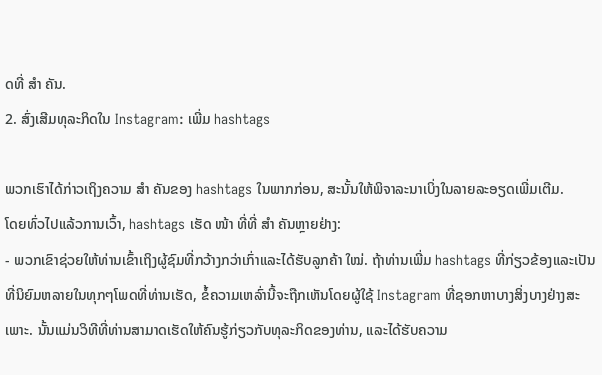ດທີ່ ສຳ ຄັນ.
2. ສົ່ງເສີມທຸລະກິດໃນ Instagram: ເພີ່ມ hashtags

ພວກເຮົາໄດ້ກ່າວເຖິງຄວາມ ສຳ ຄັນຂອງ hashtags ໃນພາກກ່ອນ, ສະນັ້ນໃຫ້ພິຈາລະນາເບິ່ງໃນລາຍລະອຽດເພີ່ມເຕີມ.
ໂດຍທົ່ວໄປແລ້ວການເວົ້າ, hashtags ເຮັດ ໜ້າ ທີ່ທີ່ ສຳ ຄັນຫຼາຍຢ່າງ:
- ພວກເຂົາຊ່ວຍໃຫ້ທ່ານເຂົ້າເຖິງຜູ້ຊົມທີ່ກວ້າງກວ່າເກົ່າແລະໄດ້ຮັບລູກຄ້າ ໃໝ່. ຖ້າທ່ານເພີ່ມ hashtags ທີ່ກ່ຽວຂ້ອງແລະເປັນທີ່ນິຍົມຫລາຍໃນທຸກໆໂພດທີ່ທ່ານເຮັດ, ຂໍ້ຄວາມເຫລົ່ານີ້ຈະຖືກເຫັນໂດຍຜູ້ໃຊ້ Instagram ທີ່ຊອກຫາບາງສິ່ງບາງຢ່າງສະເພາະ. ນັ້ນແມ່ນວິທີທີ່ທ່ານສາມາດເຮັດໃຫ້ຄົນຮູ້ກ່ຽວກັບທຸລະກິດຂອງທ່ານ, ແລະໄດ້ຮັບຄວາມ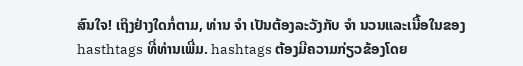ສົນໃຈ! ເຖິງຢ່າງໃດກໍ່ຕາມ, ທ່ານ ຈຳ ເປັນຕ້ອງລະວັງກັບ ຈຳ ນວນແລະເນື້ອໃນຂອງ hasthtags ທີ່ທ່ານເພີ່ມ. hashtags ຕ້ອງມີຄວາມກ່ຽວຂ້ອງໂດຍ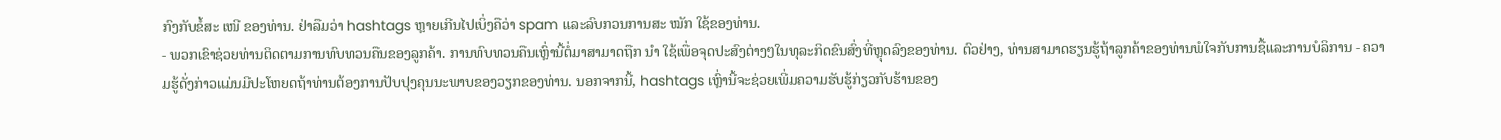ກົງກັບຂໍ້ສະ ເໜີ ຂອງທ່ານ. ຢ່າລືມວ່າ hashtags ຫຼາຍເກີນໄປເບິ່ງຄືວ່າ spam ແລະລົບກວນການສະ ໝັກ ໃຊ້ຂອງທ່ານ.
- ພວກເຂົາຊ່ວຍທ່ານຕິດຕາມການທົບທວນຄືນຂອງລູກຄ້າ. ການທົບທວນຄືນເຫຼົ່ານີ້ຕໍ່ມາສາມາດຖືກ ນຳ ໃຊ້ເພື່ອຈຸດປະສົງຕ່າງໆໃນທຸລະກິດຂົນສົ່ງທີ່ຫຼຸດລົງຂອງທ່ານ. ຕົວຢ່າງ, ທ່ານສາມາດຮຽນຮູ້ຖ້າລູກຄ້າຂອງທ່ານພໍໃຈກັບການຊື້ແລະການບໍລິການ - ຄວາມຮູ້ດັ່ງກ່າວແມ່ນມີປະໂຫຍດຖ້າທ່ານຕ້ອງການປັບປຸງຄຸນນະພາບຂອງວຽກຂອງທ່ານ. ນອກຈາກນີ້, hashtags ເຫຼົ່ານີ້ຈະຊ່ວຍເພີ່ມຄວາມຮັບຮູ້ກ່ຽວກັບຮ້ານຂອງ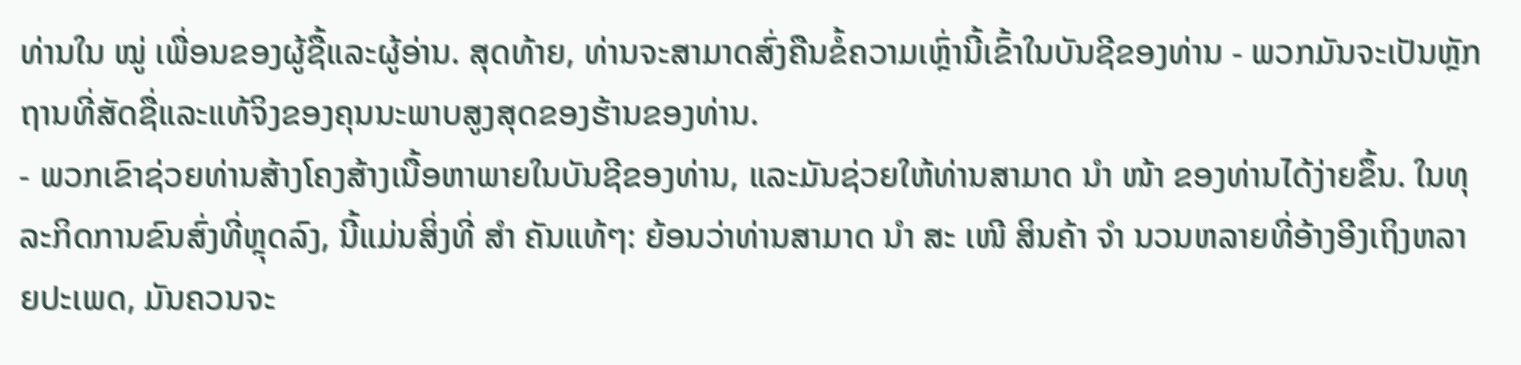ທ່ານໃນ ໝູ່ ເພື່ອນຂອງຜູ້ຊື້ແລະຜູ້ອ່ານ. ສຸດທ້າຍ, ທ່ານຈະສາມາດສົ່ງຄືນຂໍ້ຄວາມເຫຼົ່ານີ້ເຂົ້າໃນບັນຊີຂອງທ່ານ - ພວກມັນຈະເປັນຫຼັກຖານທີ່ສັດຊື່ແລະແທ້ຈິງຂອງຄຸນນະພາບສູງສຸດຂອງຮ້ານຂອງທ່ານ.
- ພວກເຂົາຊ່ວຍທ່ານສ້າງໂຄງສ້າງເນື້ອຫາພາຍໃນບັນຊີຂອງທ່ານ, ແລະມັນຊ່ວຍໃຫ້ທ່ານສາມາດ ນຳ ໜ້າ ຂອງທ່ານໄດ້ງ່າຍຂຶ້ນ. ໃນທຸລະກິດການຂົນສົ່ງທີ່ຫຼຸດລົງ, ນີ້ແມ່ນສິ່ງທີ່ ສຳ ຄັນແທ້ໆ: ຍ້ອນວ່າທ່ານສາມາດ ນຳ ສະ ເໜີ ສິນຄ້າ ຈຳ ນວນຫລາຍທີ່ອ້າງອີງເຖິງຫລາຍປະເພດ, ມັນຄວນຈະ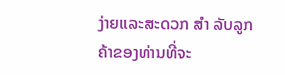ງ່າຍແລະສະດວກ ສຳ ລັບລູກຄ້າຂອງທ່ານທີ່ຈະ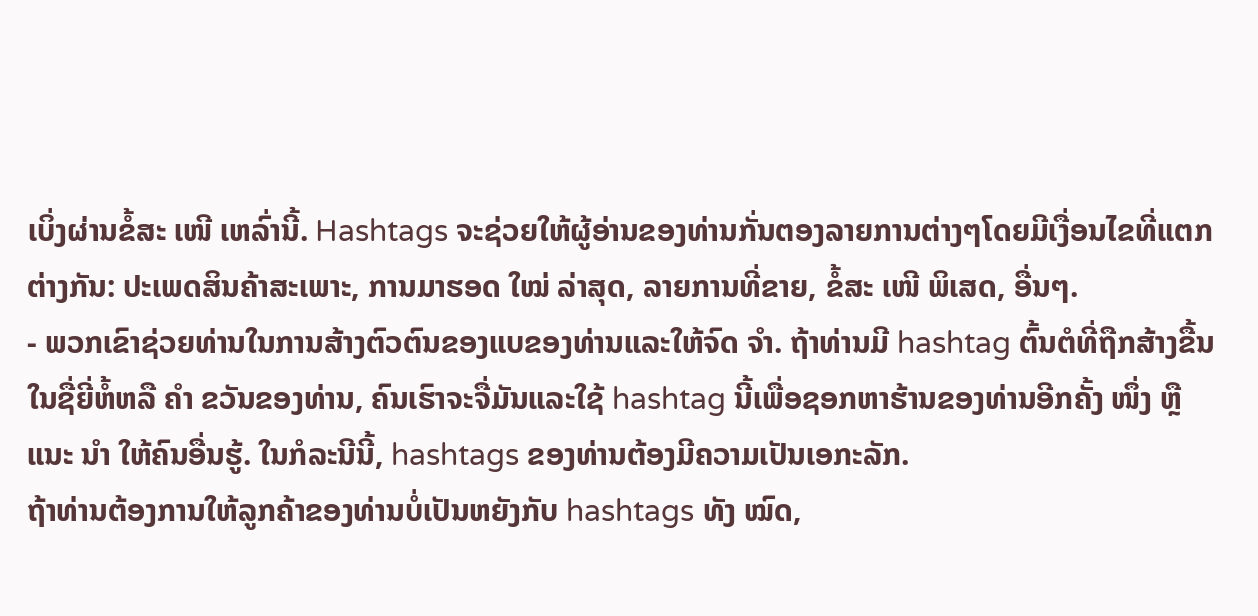ເບິ່ງຜ່ານຂໍ້ສະ ເໜີ ເຫລົ່ານີ້. Hashtags ຈະຊ່ວຍໃຫ້ຜູ້ອ່ານຂອງທ່ານກັ່ນຕອງລາຍການຕ່າງໆໂດຍມີເງື່ອນໄຂທີ່ແຕກຕ່າງກັນ: ປະເພດສິນຄ້າສະເພາະ, ການມາຮອດ ໃໝ່ ລ່າສຸດ, ລາຍການທີ່ຂາຍ, ຂໍ້ສະ ເໜີ ພິເສດ, ອື່ນໆ.
- ພວກເຂົາຊ່ວຍທ່ານໃນການສ້າງຕົວຕົນຂອງແບຂອງທ່ານແລະໃຫ້ຈົດ ຈຳ. ຖ້າທ່ານມີ hashtag ຕົ້ນຕໍທີ່ຖືກສ້າງຂື້ນໃນຊື່ຍີ່ຫໍ້ຫລື ຄຳ ຂວັນຂອງທ່ານ, ຄົນເຮົາຈະຈື່ມັນແລະໃຊ້ hashtag ນີ້ເພື່ອຊອກຫາຮ້ານຂອງທ່ານອີກຄັ້ງ ໜຶ່ງ ຫຼືແນະ ນຳ ໃຫ້ຄົນອື່ນຮູ້. ໃນກໍລະນີນີ້, hashtags ຂອງທ່ານຕ້ອງມີຄວາມເປັນເອກະລັກ.
ຖ້າທ່ານຕ້ອງການໃຫ້ລູກຄ້າຂອງທ່ານບໍ່ເປັນຫຍັງກັບ hashtags ທັງ ໝົດ,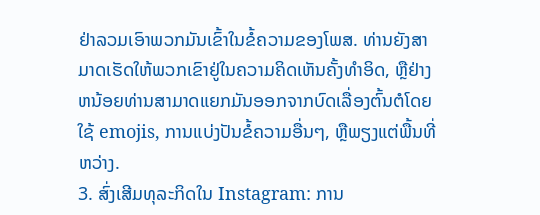ຢ່າລວມເອົາພວກມັນເຂົ້າໃນຂໍ້ຄວາມຂອງໂພສ. ທ່ານຍັງສາມາດເຮັດໃຫ້ພວກເຂົາຢູ່ໃນຄວາມຄິດເຫັນຄັ້ງທໍາອິດ, ຫຼືຢ່າງຫນ້ອຍທ່ານສາມາດແຍກມັນອອກຈາກບົດເລື່ອງຕົ້ນຕໍໂດຍໃຊ້ emojis, ການແບ່ງປັນຂໍ້ຄວາມອື່ນໆ, ຫຼືພຽງແຕ່ພື້ນທີ່ຫວ່າງ.
3. ສົ່ງເສີມທຸລະກິດໃນ Instagram: ການ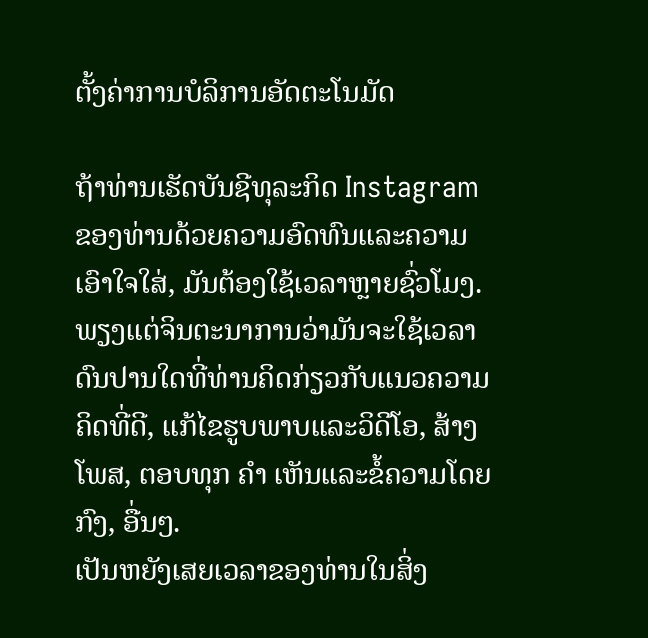ຕັ້ງຄ່າການບໍລິການອັດຕະໂນມັດ

ຖ້າທ່ານເຮັດບັນຊີທຸລະກິດ Instagram ຂອງທ່ານດ້ວຍຄວາມອົດທົນແລະຄວາມເອົາໃຈໃສ່, ມັນຕ້ອງໃຊ້ເວລາຫຼາຍຊົ່ວໂມງ.
ພຽງແຕ່ຈິນຕະນາການວ່າມັນຈະໃຊ້ເວລາດົນປານໃດທີ່ທ່ານຄິດກ່ຽວກັບແນວຄວາມຄິດທີ່ດີ, ແກ້ໄຂຮູບພາບແລະວິດີໂອ, ສ້າງໂພສ, ຕອບທຸກ ຄຳ ເຫັນແລະຂໍ້ຄວາມໂດຍກົງ, ອື່ນໆ.
ເປັນຫຍັງເສຍເວລາຂອງທ່ານໃນສິ່ງ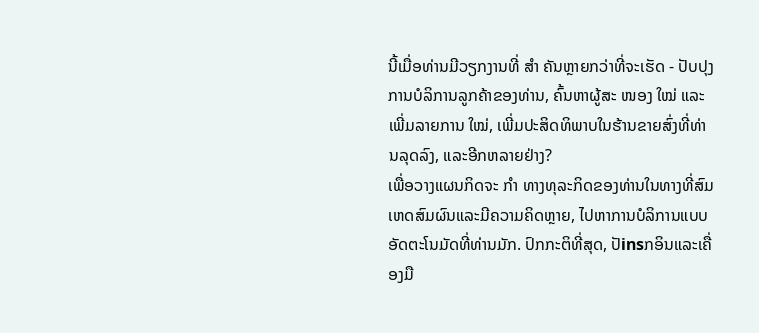ນີ້ເມື່ອທ່ານມີວຽກງານທີ່ ສຳ ຄັນຫຼາຍກວ່າທີ່ຈະເຮັດ - ປັບປຸງການບໍລິການລູກຄ້າຂອງທ່ານ, ຄົ້ນຫາຜູ້ສະ ໜອງ ໃໝ່ ແລະເພີ່ມລາຍການ ໃໝ່, ເພີ່ມປະສິດທິພາບໃນຮ້ານຂາຍສົ່ງທີ່ທ່ານລຸດລົງ, ແລະອີກຫລາຍຢ່າງ?
ເພື່ອວາງແຜນກິດຈະ ກຳ ທາງທຸລະກິດຂອງທ່ານໃນທາງທີ່ສົມເຫດສົມຜົນແລະມີຄວາມຄິດຫຼາຍ, ໄປຫາການບໍລິການແບບອັດຕະໂນມັດທີ່ທ່ານມັກ. ປົກກະຕິທີ່ສຸດ, ປັinsກອິນແລະເຄື່ອງມື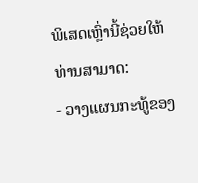ພິເສດເຫຼົ່ານີ້ຊ່ວຍໃຫ້ທ່ານສາມາດ:
- ວາງແຜນກະທູ້ຂອງ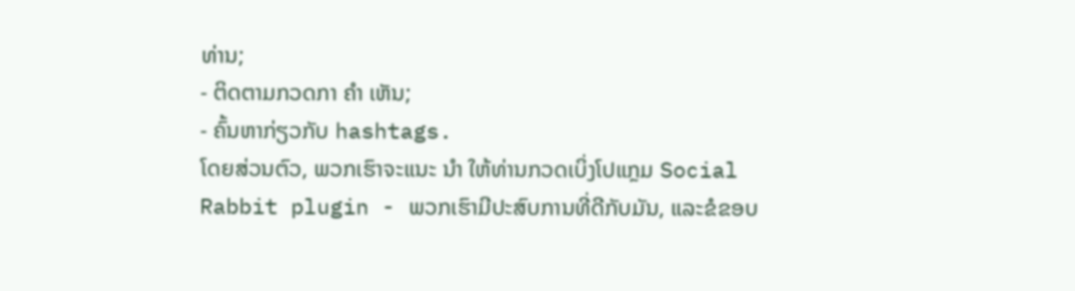ທ່ານ;
- ຕິດຕາມກວດກາ ຄຳ ເຫັນ;
- ຄົ້ນຫາກ່ຽວກັບ hashtags.
ໂດຍສ່ວນຕົວ, ພວກເຮົາຈະແນະ ນຳ ໃຫ້ທ່ານກວດເບິ່ງໂປແກຼມ Social Rabbit plugin - ພວກເຮົາມີປະສົບການທີ່ດີກັບມັນ, ແລະຂໍຂອບ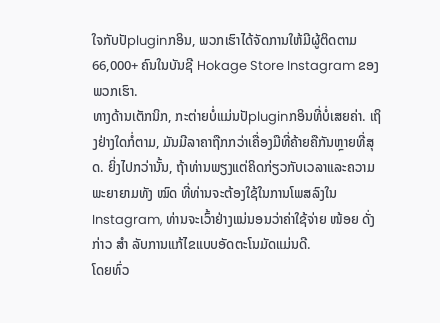ໃຈກັບປັpluginກອິນ, ພວກເຮົາໄດ້ຈັດການໃຫ້ມີຜູ້ຕິດຕາມ 66,000+ ຄົນໃນບັນຊີ Hokage Store Instagram ຂອງພວກເຮົາ.
ທາງດ້ານເຕັກນິກ, ກະຕ່າຍບໍ່ແມ່ນປັpluginກອິນທີ່ບໍ່ເສຍຄ່າ. ເຖິງຢ່າງໃດກໍ່ຕາມ, ມັນມີລາຄາຖືກກວ່າເຄື່ອງມືທີ່ຄ້າຍຄືກັນຫຼາຍທີ່ສຸດ. ຍິ່ງໄປກວ່ານັ້ນ, ຖ້າທ່ານພຽງແຕ່ຄິດກ່ຽວກັບເວລາແລະຄວາມພະຍາຍາມທັງ ໝົດ ທີ່ທ່ານຈະຕ້ອງໃຊ້ໃນການໂພສລົງໃນ Instagram, ທ່ານຈະເວົ້າຢ່າງແນ່ນອນວ່າຄ່າໃຊ້ຈ່າຍ ໜ້ອຍ ດັ່ງກ່າວ ສຳ ລັບການແກ້ໄຂແບບອັດຕະໂນມັດແມ່ນດີ.
ໂດຍທົ່ວ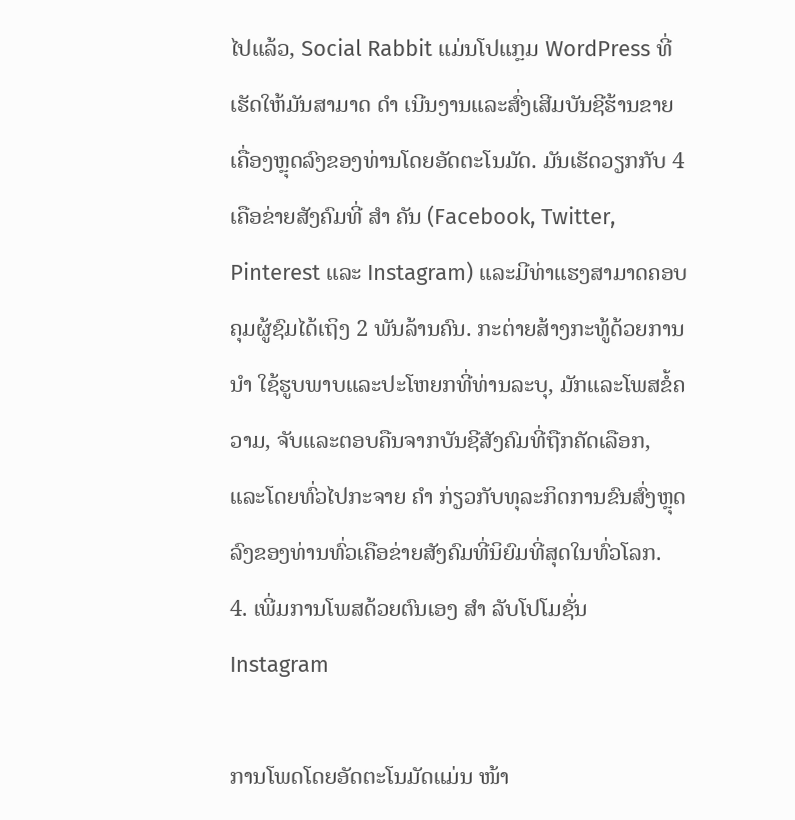ໄປແລ້ວ, Social Rabbit ແມ່ນໂປແກຼມ WordPress ທີ່ເຮັດໃຫ້ມັນສາມາດ ດຳ ເນີນງານແລະສົ່ງເສີມບັນຊີຮ້ານຂາຍເຄື່ອງຫຼຸດລົງຂອງທ່ານໂດຍອັດຕະໂນມັດ. ມັນເຮັດວຽກກັບ 4 ເຄືອຂ່າຍສັງຄົມທີ່ ສຳ ຄັນ (Facebook, Twitter, Pinterest ແລະ Instagram) ແລະມີທ່າແຮງສາມາດຄອບຄຸມຜູ້ຊົມໄດ້ເຖິງ 2 ພັນລ້ານຄົນ. ກະຕ່າຍສ້າງກະທູ້ດ້ວຍການ ນຳ ໃຊ້ຮູບພາບແລະປະໂຫຍກທີ່ທ່ານລະບຸ, ມັກແລະໂພສຂໍ້ຄວາມ, ຈັບແລະຕອບຄືນຈາກບັນຊີສັງຄົມທີ່ຖືກຄັດເລືອກ, ແລະໂດຍທົ່ວໄປກະຈາຍ ຄຳ ກ່ຽວກັບທຸລະກິດການຂົນສົ່ງຫຼຸດລົງຂອງທ່ານທົ່ວເຄືອຂ່າຍສັງຄົມທີ່ນິຍົມທີ່ສຸດໃນທົ່ວໂລກ.
4. ເພີ່ມການໂພສດ້ວຍຕົນເອງ ສຳ ລັບໂປໂມຊັ່ນ Instagram

ການໂພດໂດຍອັດຕະໂນມັດແມ່ນ ໜ້າ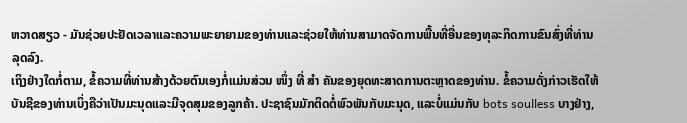ຫວາດສຽວ - ມັນຊ່ວຍປະຢັດເວລາແລະຄວາມພະຍາຍາມຂອງທ່ານແລະຊ່ວຍໃຫ້ທ່ານສາມາດຈັດການພື້ນທີ່ອື່ນຂອງທຸລະກິດການຂົນສົ່ງທີ່ທ່ານລຸດລົງ.
ເຖິງຢ່າງໃດກໍ່ຕາມ, ຂໍ້ຄວາມທີ່ທ່ານສ້າງດ້ວຍຕົນເອງກໍ່ແມ່ນສ່ວນ ໜຶ່ງ ທີ່ ສຳ ຄັນຂອງຍຸດທະສາດການຕະຫຼາດຂອງທ່ານ. ຂໍ້ຄວາມດັ່ງກ່າວເຮັດໃຫ້ບັນຊີຂອງທ່ານເບິ່ງຄືວ່າເປັນມະນຸດແລະມີຈຸດສຸມຂອງລູກຄ້າ. ປະຊາຊົນມັກຕິດຕໍ່ພົວພັນກັບມະນຸດ, ແລະບໍ່ແມ່ນກັບ bots soulless ບາງຢ່າງ,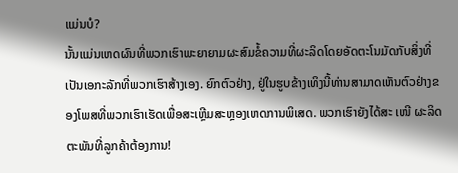ແມ່ນບໍ?
ນັ້ນແມ່ນເຫດຜົນທີ່ພວກເຮົາພະຍາຍາມຜະສົມຂໍ້ຄວາມທີ່ຜະລິດໂດຍອັດຕະໂນມັດກັບສິ່ງທີ່ເປັນເອກະລັກທີ່ພວກເຮົາສ້າງເອງ. ຍົກຕົວຢ່າງ, ຢູ່ໃນຮູບຂ້າງເທິງນີ້ທ່ານສາມາດເຫັນຕົວຢ່າງຂອງໂພສທີ່ພວກເຮົາເຮັດເພື່ອສະເຫຼີມສະຫຼອງເຫດການພິເສດ. ພວກເຮົາຍັງໄດ້ສະ ເໜີ ຜະລິດຕະພັນທີ່ລູກຄ້າຕ້ອງການ!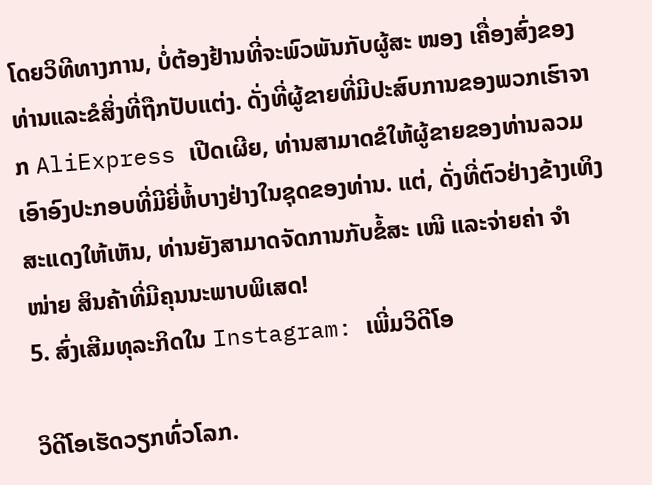ໂດຍວິທີທາງການ, ບໍ່ຕ້ອງຢ້ານທີ່ຈະພົວພັນກັບຜູ້ສະ ໜອງ ເຄື່ອງສົ່ງຂອງທ່ານແລະຂໍສິ່ງທີ່ຖືກປັບແຕ່ງ. ດັ່ງທີ່ຜູ້ຂາຍທີ່ມີປະສົບການຂອງພວກເຮົາຈາກ AliExpress ເປີດເຜີຍ, ທ່ານສາມາດຂໍໃຫ້ຜູ້ຂາຍຂອງທ່ານລວມເອົາອົງປະກອບທີ່ມີຍີ່ຫໍ້ບາງຢ່າງໃນຊຸດຂອງທ່ານ. ແຕ່, ດັ່ງທີ່ຕົວຢ່າງຂ້າງເທິງສະແດງໃຫ້ເຫັນ, ທ່ານຍັງສາມາດຈັດການກັບຂໍ້ສະ ເໜີ ແລະຈ່າຍຄ່າ ຈຳ ໜ່າຍ ສິນຄ້າທີ່ມີຄຸນນະພາບພິເສດ!
5. ສົ່ງເສີມທຸລະກິດໃນ Instagram: ເພີ່ມວິດີໂອ

ວິດີໂອເຮັດວຽກທົ່ວໂລກ.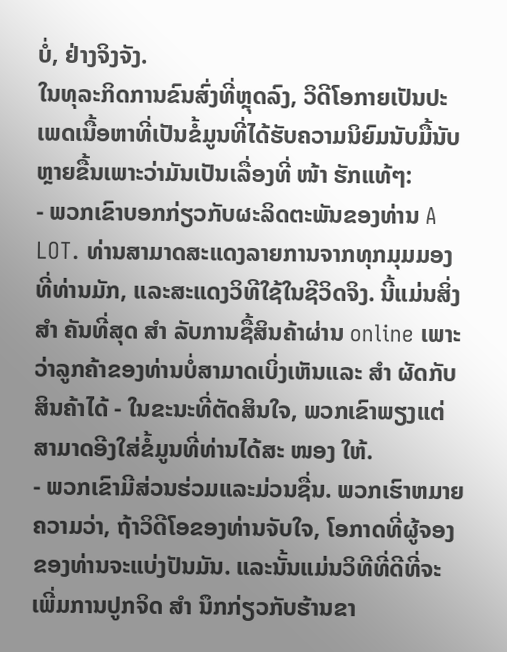ບໍ່, ຢ່າງຈິງຈັງ.
ໃນທຸລະກິດການຂົນສົ່ງທີ່ຫຼຸດລົງ, ວິດີໂອກາຍເປັນປະເພດເນື້ອຫາທີ່ເປັນຂໍ້ມູນທີ່ໄດ້ຮັບຄວາມນິຍົມນັບມື້ນັບຫຼາຍຂື້ນເພາະວ່າມັນເປັນເລື່ອງທີ່ ໜ້າ ຮັກແທ້ໆ:
- ພວກເຂົາບອກກ່ຽວກັບຜະລິດຕະພັນຂອງທ່ານ A LOT. ທ່ານສາມາດສະແດງລາຍການຈາກທຸກມຸມມອງທີ່ທ່ານມັກ, ແລະສະແດງວິທີໃຊ້ໃນຊີວິດຈິງ. ນີ້ແມ່ນສິ່ງ ສຳ ຄັນທີ່ສຸດ ສຳ ລັບການຊື້ສິນຄ້າຜ່ານ online ເພາະວ່າລູກຄ້າຂອງທ່ານບໍ່ສາມາດເບິ່ງເຫັນແລະ ສຳ ຜັດກັບສິນຄ້າໄດ້ - ໃນຂະນະທີ່ຕັດສິນໃຈ, ພວກເຂົາພຽງແຕ່ສາມາດອີງໃສ່ຂໍ້ມູນທີ່ທ່ານໄດ້ສະ ໜອງ ໃຫ້.
- ພວກເຂົາມີສ່ວນຮ່ວມແລະມ່ວນຊື່ນ. ພວກເຮົາຫມາຍຄວາມວ່າ, ຖ້າວິດີໂອຂອງທ່ານຈັບໃຈ, ໂອກາດທີ່ຜູ້ຈອງຂອງທ່ານຈະແບ່ງປັນມັນ. ແລະນັ້ນແມ່ນວິທີທີ່ດີທີ່ຈະເພີ່ມການປູກຈິດ ສຳ ນຶກກ່ຽວກັບຮ້ານຂາ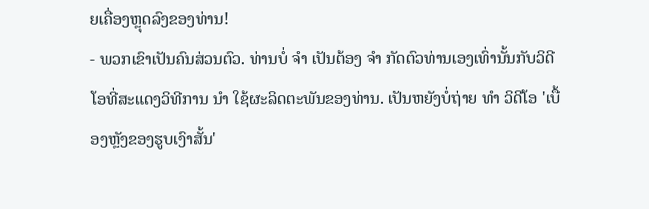ຍເຄື່ອງຫຼຸດລົງຂອງທ່ານ!
- ພວກເຂົາເປັນຄົນສ່ວນຕົວ. ທ່ານບໍ່ ຈຳ ເປັນຕ້ອງ ຈຳ ກັດຕົວທ່ານເອງເທົ່ານັ້ນກັບວິດີໂອທີ່ສະແດງວິທີການ ນຳ ໃຊ້ຜະລິດຕະພັນຂອງທ່ານ. ເປັນຫຍັງບໍ່ຖ່າຍ ທຳ ວິດີໂອ 'ເບື້ອງຫຼັງຂອງຮູບເງົາສັ້ນ'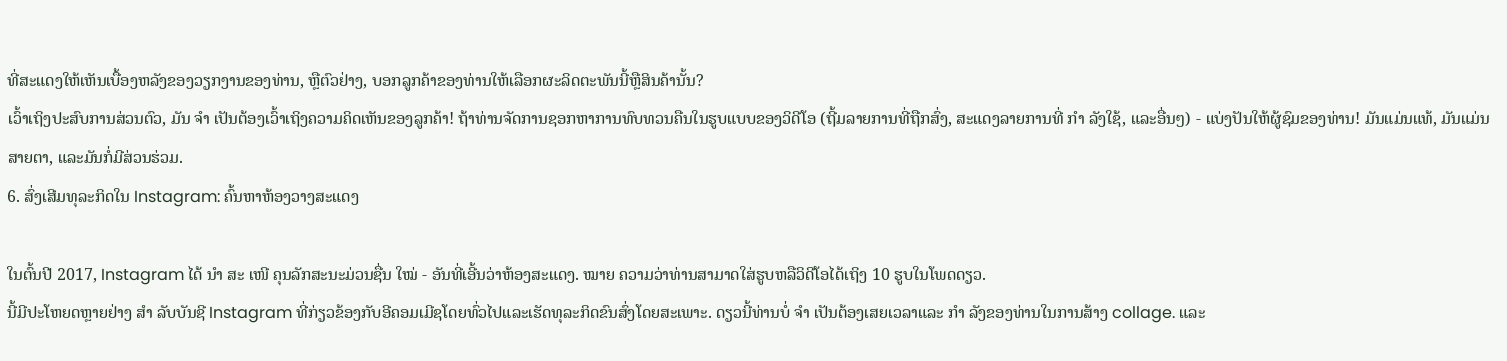ທີ່ສະແດງໃຫ້ເຫັນເບື້ອງຫລັງຂອງວຽກງານຂອງທ່ານ, ຫຼືຕົວຢ່າງ, ບອກລູກຄ້າຂອງທ່ານໃຫ້ເລືອກຜະລິດຕະພັນນີ້ຫຼືສິນຄ້ານັ້ນ?
ເວົ້າເຖິງປະສົບການສ່ວນຕົວ, ມັນ ຈຳ ເປັນຕ້ອງເວົ້າເຖິງຄວາມຄິດເຫັນຂອງລູກຄ້າ! ຖ້າທ່ານຈັດການຊອກຫາການທົບທວນຄືນໃນຮູບແບບຂອງວິດີໂອ (ຖີ້ມລາຍການທີ່ຖືກສົ່ງ, ສະແດງລາຍການທີ່ ກຳ ລັງໃຊ້, ແລະອື່ນໆ) - ແບ່ງປັນໃຫ້ຜູ້ຊົມຂອງທ່ານ! ມັນແມ່ນແທ້, ມັນແມ່ນສາຍຕາ, ແລະມັນກໍ່ມີສ່ວນຮ່ວມ.
6. ສົ່ງເສີມທຸລະກິດໃນ Instagram: ຄົ້ນຫາຫ້ອງວາງສະແດງ

ໃນຕົ້ນປີ 2017, Instagram ໄດ້ ນຳ ສະ ເໜີ ຄຸນລັກສະນະມ່ວນຊື່ນ ໃໝ່ - ອັນທີ່ເອີ້ນວ່າຫ້ອງສະແດງ. ໝາຍ ຄວາມວ່າທ່ານສາມາດໃສ່ຮູບຫລືວິດີໂອໄດ້ເຖິງ 10 ຮູບໃນໂພດດຽວ.
ນີ້ມີປະໂຫຍດຫຼາຍຢ່າງ ສຳ ລັບບັນຊີ Instagram ທີ່ກ່ຽວຂ້ອງກັບອີຄອມເມີຊໂດຍທົ່ວໄປແລະເຮັດທຸລະກິດຂົນສົ່ງໂດຍສະເພາະ. ດຽວນີ້ທ່ານບໍ່ ຈຳ ເປັນຕ້ອງເສຍເວລາແລະ ກຳ ລັງຂອງທ່ານໃນການສ້າງ collage. ແລະ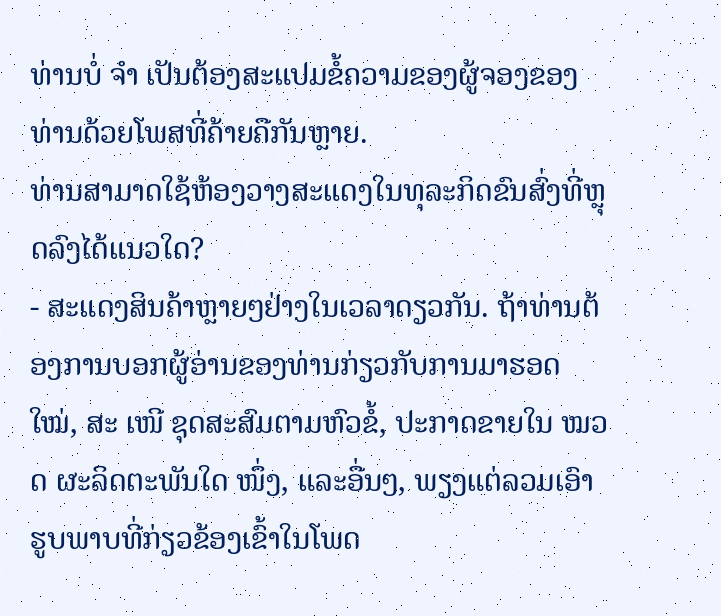ທ່ານບໍ່ ຈຳ ເປັນຕ້ອງສະແປມຂໍ້ຄວາມຂອງຜູ້ຈອງຂອງທ່ານດ້ວຍໂພສທີ່ຄ້າຍຄືກັນຫຼາຍ.
ທ່ານສາມາດໃຊ້ຫ້ອງວາງສະແດງໃນທຸລະກິດຂົນສົ່ງທີ່ຫຼຸດລົງໄດ້ແນວໃດ?
- ສະແດງສິນຄ້າຫຼາຍໆຢ່າງໃນເວລາດຽວກັນ. ຖ້າທ່ານຕ້ອງການບອກຜູ້ອ່ານຂອງທ່ານກ່ຽວກັບການມາຮອດ ໃໝ່, ສະ ເໜີ ຊຸດສະສົມຕາມຫົວຂໍ້, ປະກາດຂາຍໃນ ໝວດ ຜະລິດຕະພັນໃດ ໜຶ່ງ, ແລະອື່ນໆ, ພຽງແຕ່ລວມເອົາຮູບພາບທີ່ກ່ຽວຂ້ອງເຂົ້າໃນໂພດ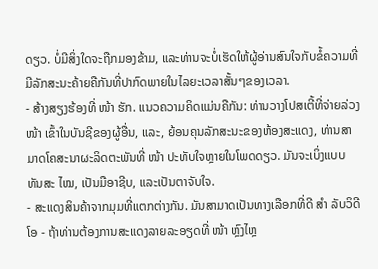ດຽວ. ບໍ່ມີສິ່ງໃດຈະຖືກມອງຂ້າມ, ແລະທ່ານຈະບໍ່ເຮັດໃຫ້ຜູ້ອ່ານສົນໃຈກັບຂໍ້ຄວາມທີ່ມີລັກສະນະຄ້າຍຄືກັນທີ່ປາກົດພາຍໃນໄລຍະເວລາສັ້ນໆຂອງເວລາ.
- ສ້າງສຽງຮ້ອງທີ່ ໜ້າ ຮັກ. ແນວຄວາມຄິດແມ່ນຄືກັນ: ທ່ານວາງໂປສເຕີ້ທີ່ຈ່າຍລ່ວງ ໜ້າ ເຂົ້າໃນບັນຊີຂອງຜູ້ອື່ນ, ແລະ, ຍ້ອນຄຸນລັກສະນະຂອງຫ້ອງສະແດງ, ທ່ານສາມາດໂຄສະນາຜະລິດຕະພັນທີ່ ໜ້າ ປະທັບໃຈຫຼາຍໃນໂພດດຽວ. ມັນຈະເບິ່ງແບບທັນສະ ໄໝ, ເປັນມືອາຊີບ, ແລະເປັນຕາຈັບໃຈ.
- ສະແດງສິນຄ້າຈາກມຸມທີ່ແຕກຕ່າງກັນ. ມັນສາມາດເປັນທາງເລືອກທີ່ດີ ສຳ ລັບວິດີໂອ - ຖ້າທ່ານຕ້ອງການສະແດງລາຍລະອຽດທີ່ ໜ້າ ຫຼົງໄຫຼ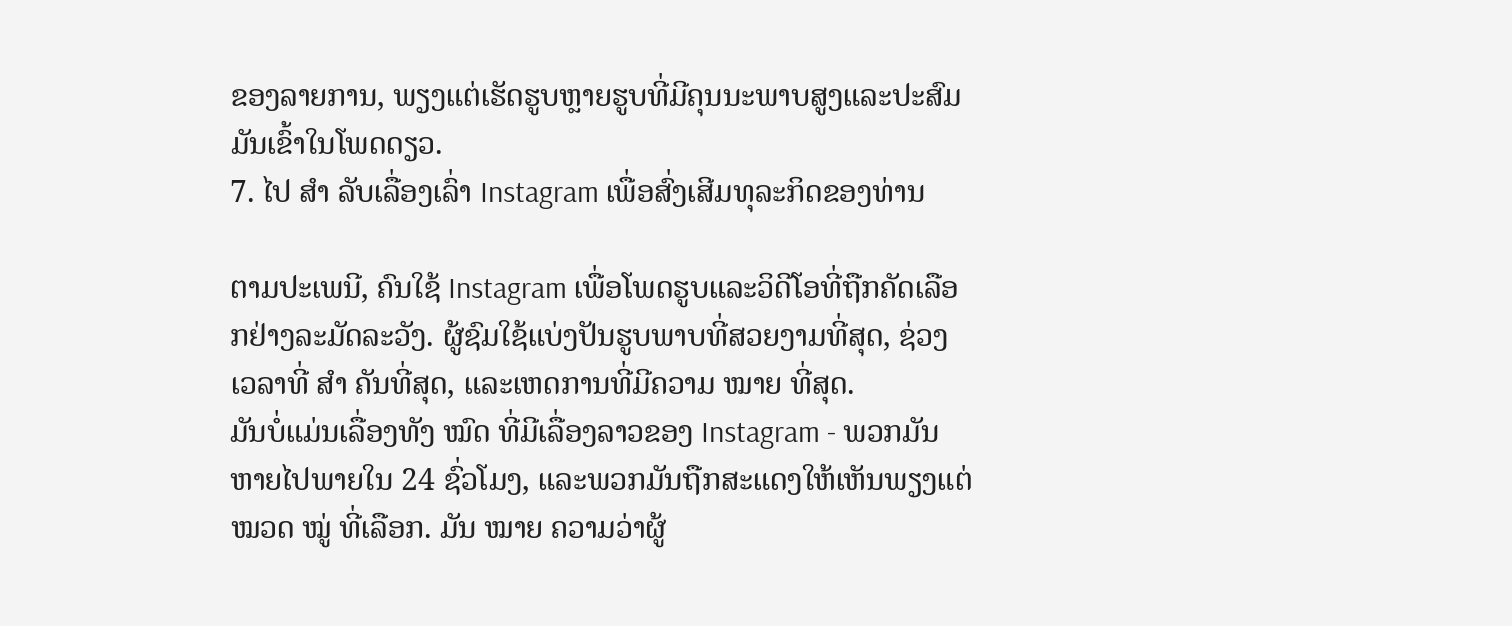ຂອງລາຍການ, ພຽງແຕ່ເຮັດຮູບຫຼາຍຮູບທີ່ມີຄຸນນະພາບສູງແລະປະສົມມັນເຂົ້າໃນໂພດດຽວ.
7. ໄປ ສຳ ລັບເລື່ອງເລົ່າ Instagram ເພື່ອສົ່ງເສີມທຸລະກິດຂອງທ່ານ

ຕາມປະເພນີ, ຄົນໃຊ້ Instagram ເພື່ອໂພດຮູບແລະວິດີໂອທີ່ຖືກຄັດເລືອກຢ່າງລະມັດລະວັງ. ຜູ້ຊົມໃຊ້ແບ່ງປັນຮູບພາບທີ່ສວຍງາມທີ່ສຸດ, ຊ່ວງເວລາທີ່ ສຳ ຄັນທີ່ສຸດ, ແລະເຫດການທີ່ມີຄວາມ ໝາຍ ທີ່ສຸດ.
ມັນບໍ່ແມ່ນເລື່ອງທັງ ໝົດ ທີ່ມີເລື່ອງລາວຂອງ Instagram - ພວກມັນຫາຍໄປພາຍໃນ 24 ຊົ່ວໂມງ, ແລະພວກມັນຖືກສະແດງໃຫ້ເຫັນພຽງແຕ່ ໝວດ ໝູ່ ທີ່ເລືອກ. ມັນ ໝາຍ ຄວາມວ່າຜູ້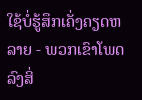ໃຊ້ບໍ່ຮູ້ສຶກເຄັ່ງຄຽດຫລາຍ - ພວກເຂົາໂພດລົງສິ່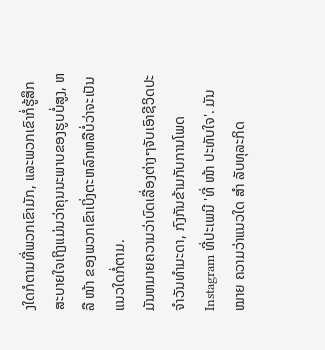ງໃດກໍຕາມທີ່ພວກເຂົາມັກ, ແລະພວກເຂົາກໍ່ຮູ້ສຶກສະບາຍໃຈເຖິງແມ່ນວ່າຄຸນນະພາບຂອງຮູບບໍ່ສູງ, ຫລື ໜ້າ ຂອງພວກເຂົາເບິ່ງຕະຫລົກຫລືບໍ່ວ່າຈະເປັນແນວໃດກໍ່ຕາມ.
ມັນຫມາຍຄວາມວ່າບົດເລື່ອງຕ່າງໆຈັບເອົາຊີວິດປະຈໍາວັນທໍາມະດາ, ກົງກັນຂ້າມກັບການໂພດ Instagram ທີ່ປະເພນີ 'ທີ່ ໜ້າ ປະທັບໃຈ'. ມັນ ໝາຍ ຄວາມວ່າແນວໃດ ສຳ ລັບທຸລະກິດ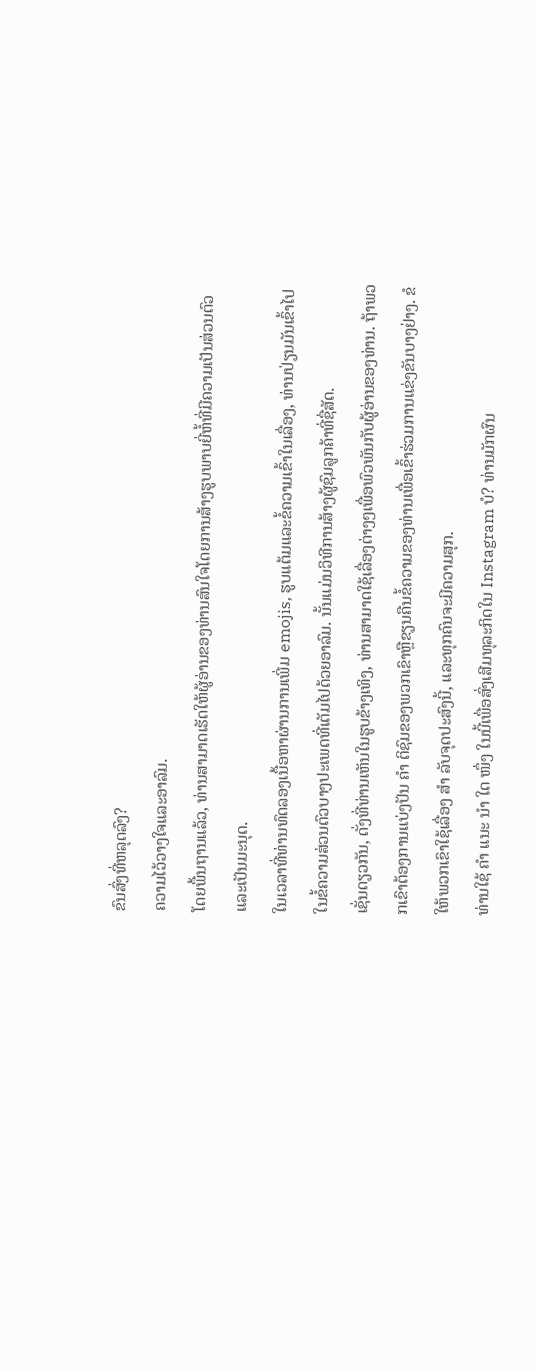ຂົນສົ່ງທີ່ຫລຸດລົງ?
ຄວາມໄວ້ວາງໃຈແລະອາລົມ.
ໂດຍພື້ນຖານແລ້ວ, ທ່ານສາມາດເຮັດໃຫ້ຜູ້ອ່ານຂອງທ່ານສົນໃຈໂດຍການສ້າງຮູບພາບຍີ່ຫໍ້ທີ່ມີຄວາມເປັນສ່ວນຕົວແລະເປັນມະນຸດ.
ໃນເວລາທີ່ທ່ານທົດລອງເນື້ອຫາຜ່ານການເພີ່ມ emojis, ຮູບແຕ້ມແລະຂໍ້ຄວາມເຂົ້າໃນເລື່ອງ, ທ່ານປ່ຽນມັນເຂົ້າໄປໃນຂໍ້ຄວາມສ່ວນຕົວບາງປະເພດທີ່ເຕັມໄປດ້ວຍອາລົມ. ນັ້ນແມ່ນວິທີການສ້າງຜູ້ຊົມລູກຄ້າທີ່ຊື່ສັດ.
ເຊັ່ນດຽວກັນ, ດັ່ງທີ່ທ່ານເຫັນໃນຮູບຂ້າງເທິງ, ທ່ານສາມາດໃຊ້ເລື່ອງຕ່າງໆເພື່ອພົວພັນກັບຜູ້ອ່ານຂອງທ່ານ. ຖ້າພວກເຂົາຕ້ອງການແບ່ງປັນ ຄຳ ຕິຊົມຂອງພວກເຂົາຫຼືຂຽນຄືນຂໍ້ຄວາມຂອງທ່ານເພື່ອເຂົ້າຮ່ວມການແຂ່ງຂັນບາງຢ່າງ. ຂໍໃຫ້ພວກເຂົາໃຊ້ເລື່ອງ ສຳ ລັບຈຸດປະສົງນີ້, ແລະທຸກຄົນຈະມີຄວາມສຸກ.
ທ່ານໃຊ້ ຄຳ ແນະ ນຳ ໃດ ໜຶ່ງ ໃນນີ້ເພື່ອສົ່ງເສີມທຸລະກິດໃນ Instagram ບໍ? ທ່ານມັກຜົນ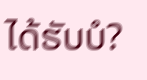ໄດ້ຮັບບໍ?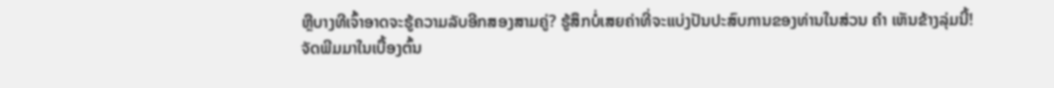ຫຼືບາງທີເຈົ້າອາດຈະຮູ້ຄວາມລັບອີກສອງສາມຄູ່? ຮູ້ສຶກບໍ່ເສຍຄ່າທີ່ຈະແບ່ງປັນປະສົບການຂອງທ່ານໃນສ່ວນ ຄຳ ເຫັນຂ້າງລຸ່ມນີ້!
ຈັດພີມມາໃນເບື້ອງຕົ້ນ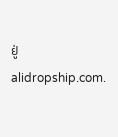ຢູ່ alidropship.com.